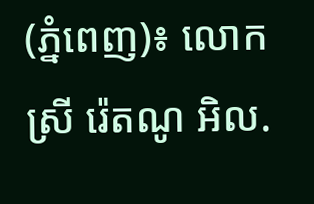(ភ្នំពេញ)៖ លោកស្រី រ៉េតណូ អិល.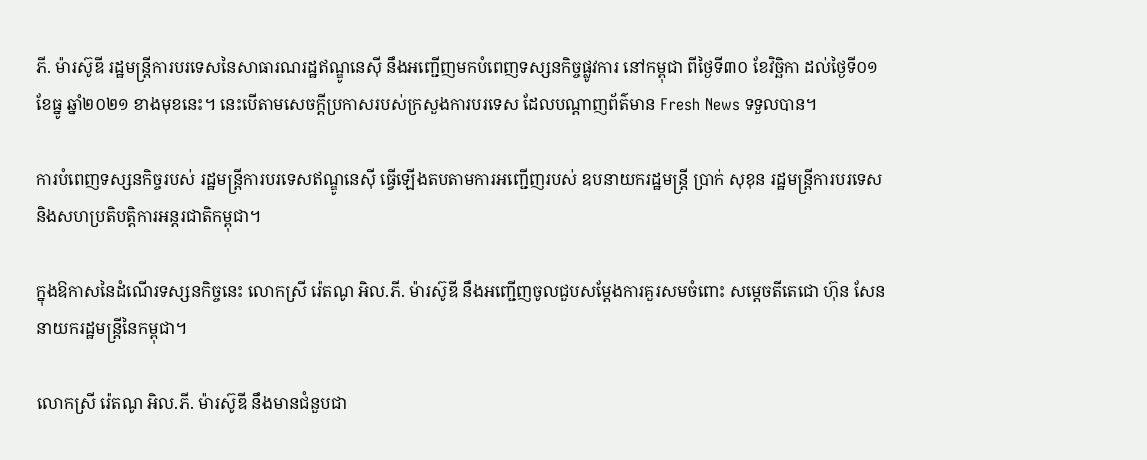ភី. ម៉ារស៊ូឌី រដ្ឋមន្រ្តីការបរទេសនៃសាធារណរដ្ឋឥណ្ឌូនេស៊ី នឹងអញ្ជើញមកបំពេញទស្សនកិច្ចផ្លូវការ នៅកម្ពុជា ពីថ្ងៃទី៣០ ខែវិច្ឆិកា ដល់ថ្ងៃទី០១ ខែធ្នូ ឆ្នាំ២០២១ ខាងមុខនេះ។ នេះបើតាមសេចក្តីប្រកាសរបស់ក្រសួងការបរទេស ដែលបណ្តាញព័ត៌មាន Fresh News ទទួលបាន។

ការបំពេញទស្សនកិច្ចរបស់ រដ្ឋមន្រ្តីការបរទេសឥណ្ឌូនេស៊ី ធ្វើឡើងតបតាមការអញ្ជើញរបស់ ឧបនាយករដ្ឋមន្រ្តី ប្រាក់ សុខុន រដ្ឋមន្រ្តីការបរទេស និងសហប្រតិបត្តិការអន្តរជាតិកម្ពុជា។

ក្នុងឱកាសនៃដំណើរទស្សនកិច្ចនេះ លោកស្រី រ៉េតណូ អិល.ភី. ម៉ារស៊ូឌី នឹងអញ្ជើញចូលជួបសម្តែងការគួរសមចំពោះ សម្តេចតីតេជោ ហ៊ុន សែន នាយករដ្ឋមន្រ្តីនៃកម្ពុជា។

លោកស្រី រ៉េតណូ អិល.ភី. ម៉ារស៊ូឌី នឹងមានជំនួបជា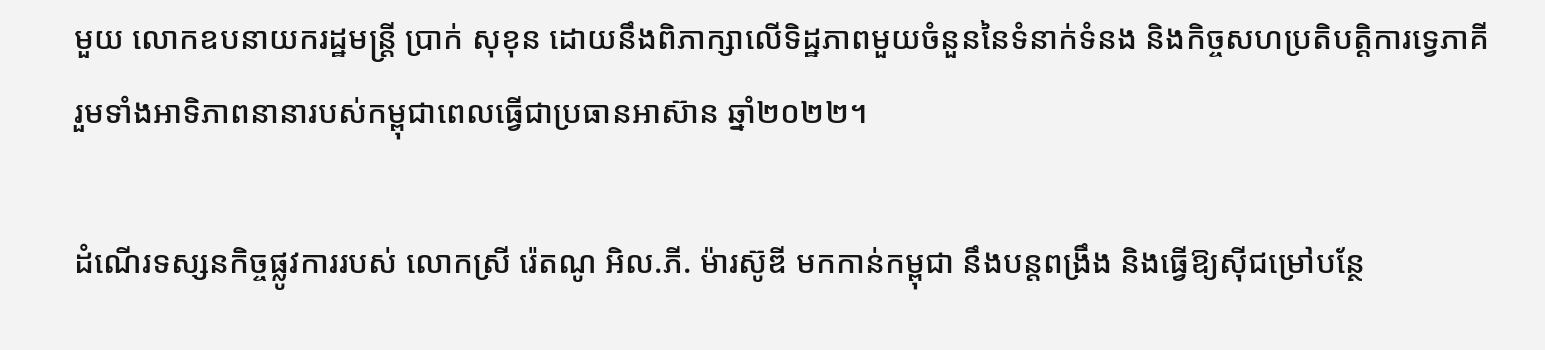មួយ លោកឧបនាយករដ្ឋមន្រ្តី ប្រាក់ សុខុន ដោយនឹងពិភាក្សាលើទិដ្ឋភាពមួយចំនួននៃទំនាក់ទំនង និងកិច្ចសហប្រតិបត្តិការទ្វេភាគី រួមទាំងអាទិភាពនានារបស់កម្ពុជាពេលធ្វើជាប្រធានអាស៊ាន ឆ្នាំ២០២២។

ដំណើរទស្សនកិច្ចផ្លូវការរបស់ លោកស្រី រ៉េតណូ អិល.ភី. ម៉ារស៊ូឌី មកកាន់កម្ពុជា នឹងបន្តពង្រឹង និងធ្វើឱ្យស៊ីជម្រៅបន្ថែ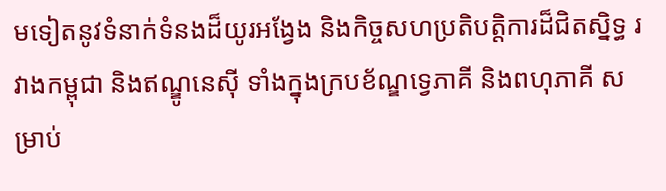មទៀតនូវទំនាក់ទំនងដ៏យូរអង្វែង និងកិច្ចសហប្រតិបត្តិការដ៏ជិតស្និទ្ធ រវាងកម្ពុជា និងឥណ្ឌូនេស៊ី ទាំងក្នុងក្របខ័ណ្ឌទ្វេភាគី និងពហុភាគី សម្រាប់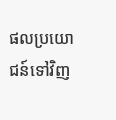ផលប្រយោជន៍ទៅវិញ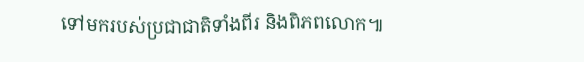ទៅមករបស់ប្រជាជាតិទាំងពីរ និងពិភពលោក៕